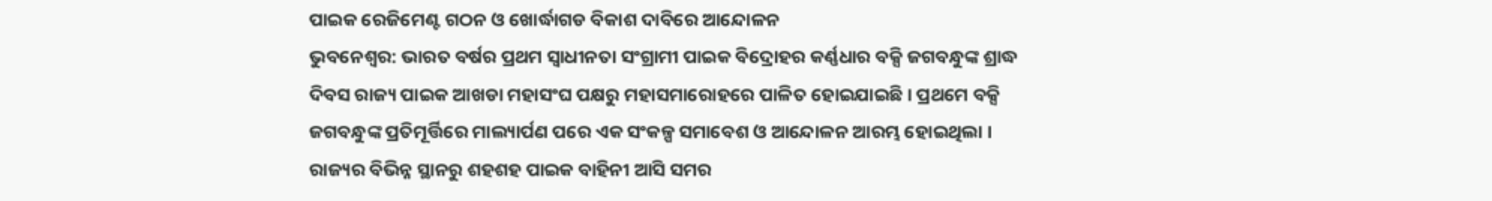ପାଇକ ରେଜିମେଣ୍ଟ ଗଠନ ଓ ଖୋର୍ଦ୍ଧାଗଡ ବିକାଶ ଦାବିରେ ଆନ୍ଦୋଳନ
ଭୁବନେଶ୍ୱର: ଭାରତ ବର୍ଷର ପ୍ରଥମ ସ୍ୱାଧୀନତା ସଂଗ୍ରାମୀ ପାଇକ ବିଦ୍ରୋହର କର୍ଣ୍ଣଧାର ବକ୍ସି ଜଗବନ୍ଧୁଙ୍କ ଶ୍ରାଦ୍ଧ ଦିବସ ରାଜ୍ୟ ପାଇକ ଆଖଡା ମହାସଂଘ ପକ୍ଷରୁ ମହାସମାରୋହରେ ପାଳିତ ହୋଇଯାଇଛି । ପ୍ରଥମେ ବକ୍ସି ଜଗବନ୍ଧୁଙ୍କ ପ୍ରତିମୂର୍ତ୍ତିରେ ମାଲ୍ୟାର୍ପଣ ପରେ ଏକ ସଂକଳ୍ପ ସମାବେଶ ଓ ଆନ୍ଦୋଳନ ଆରମ୍ଭ ହୋଇଥିଲା । ରାଜ୍ୟର ବିଭିନ୍ନ ସ୍ଥାନରୁ ଶହଶହ ପାଇକ ବାହିନୀ ଆସି ସମର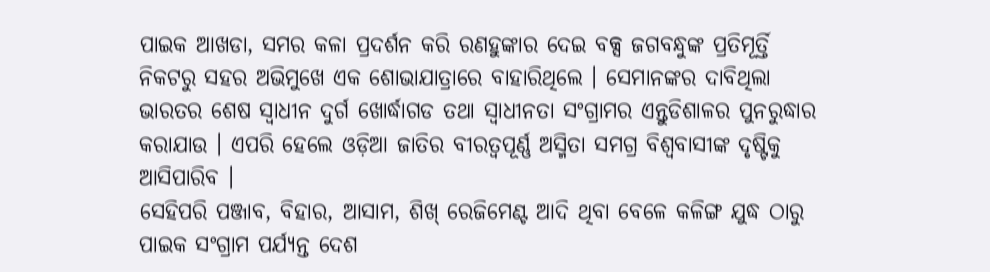ପାଇକ ଆଖଡା, ସମର କଳା ପ୍ରଦର୍ଶନ କରି ରଣହୁଙ୍କାର ଦେଇ ବକ୍ସ ଜଗବନ୍ଧୁଙ୍କ ପ୍ରତିମୂର୍ତ୍ତି ନିକଟରୁ ସହର ଅଭିମୁଖେ ଏକ ଶୋଭାଯାତ୍ରାରେ ବାହାରିଥିଲେ । ସେମାନଙ୍କର ଦାବିଥିଲା ଭାରତର ଶେଷ ସ୍ୱାଧୀନ ଦୁର୍ଗ ଖୋର୍ଦ୍ଧାଗଡ ତଥା ସ୍ୱାଧୀନତା ସଂଗ୍ରାମର ଏନ୍ତୁଡିଶାଳର ପୁନରୁଦ୍ଧାର କରାଯାଉ । ଏପରି ହେଲେ ଓଡ଼ିଆ ଜାତିର ବୀରତ୍ୱପୂର୍ଣ୍ଣ ଅସ୍ମିତା ସମଗ୍ର ବିଶ୍ୱବାସୀଙ୍କ ଦୃଷ୍ଟିକୁ ଆସିପାରିବ ।
ସେହିପରି ପଞ୍ଜାବ, ବିହାର, ଆସାମ, ଶିଖ୍ ରେଜିମେଣ୍ଟ ଆଦି ଥିବା ବେଳେ କଳିଙ୍ଗ ଯୁଦ୍ଧ ଠାରୁ ପାଇକ ସଂଗ୍ରାମ ପର୍ଯ୍ୟନ୍ତ ଦେଶ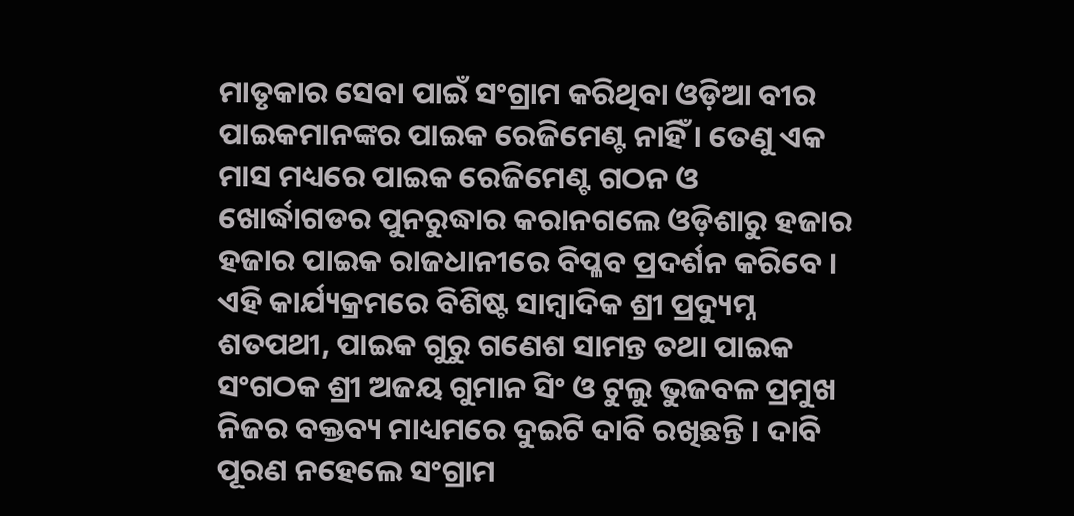ମାତୃକାର ସେବା ପାଇଁ ସଂଗ୍ରାମ କରିଥିବା ଓଡ଼ିଆ ବୀର ପାଇକମାନଙ୍କର ପାଇକ ରେଜିମେଣ୍ଟ ନାହିଁ । ତେଣୁ ଏକ ମାସ ମଧ୍ୟରେ ପାଇକ ରେଜିମେଣ୍ଟ ଗଠନ ଓ ଖୋର୍ଦ୍ଧାଗଡର ପୁନରୁଦ୍ଧାର କରାନଗଲେ ଓଡ଼ିଶାରୁ ହଜାର ହଜାର ପାଇକ ରାଜଧାନୀରେ ବିପ୍ଳବ ପ୍ରଦର୍ଶନ କରିବେ । ଏହି କାର୍ଯ୍ୟକ୍ରମରେ ବିଶିଷ୍ଟ ସାମ୍ବାଦିକ ଶ୍ରୀ ପ୍ରଦ୍ୟୁମ୍ନ ଶତପଥୀ, ପାଇକ ଗୁରୁ ଗଣେଶ ସାମନ୍ତ ତଥା ପାଇକ ସଂଗଠକ ଶ୍ରୀ ଅଜୟ ଗୁମାନ ସିଂ ଓ ଟୁଲୁ ଭୁଜବଳ ପ୍ରମୁଖ ନିଜର ବକ୍ତବ୍ୟ ମାଧ୍ୟମରେ ଦୁଇଟି ଦାବି ରଖିଛନ୍ତି । ଦାବି ପୂରଣ ନହେଲେ ସଂଗ୍ରାମ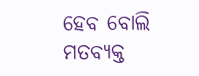ହେବ ବୋଲି ମତବ୍ୟକ୍ତ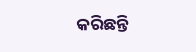କରିଛନ୍ତି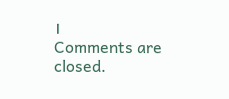।
Comments are closed.